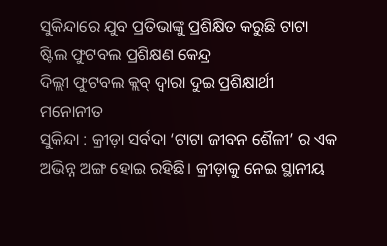ସୁକିନ୍ଦାରେ ଯୁବ ପ୍ରତିଭାଙ୍କୁ ପ୍ରଶିକ୍ଷିତ କରୁଛି ଟାଟା ଷ୍ଟିଲ ଫୁଟବଲ ପ୍ରଶିକ୍ଷଣ କେନ୍ଦ୍ର
ଦିଲ୍ଲୀ ଫୁଟବଲ କ୍ଲବ୍ ଦ୍ୱାରା ଦୁଇ ପ୍ରଶିକ୍ଷାର୍ଥୀ ମନୋନୀତ
ସୁକିନ୍ଦା : କ୍ରୀଡ଼ା ସର୍ବଦା ‘ଟାଟା ଜୀବନ ଶୈଳୀ’ ର ଏକ ଅଭିନ୍ନ ଅଙ୍ଗ ହୋଇ ରହିଛି। କ୍ରୀଡ଼ାକୁ ନେଇ ସ୍ଥାନୀୟ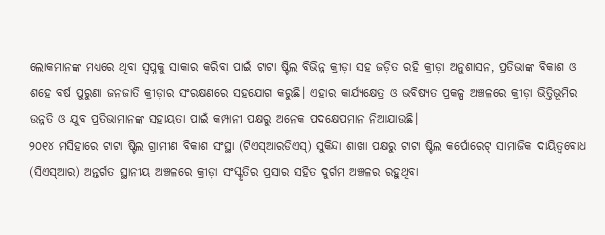ଲୋକମାନଙ୍କ ମଧ୍ୟରେ ଥିବା ସ୍ୱପ୍ନକୁ ସାକାର କରିବା ପାଇଁ ଟାଟା ଷ୍ଟିଲ ବିଭିନ୍ନ କ୍ରୀଡ଼ା ସହ ଜଡ଼ିତ ରହି କ୍ରୀଡ଼ା ଅନୁଶାସନ, ପ୍ରତିଭାଙ୍କ ବିକାଶ ଓ ଶହେ ବର୍ଷ ପୁରୁଣା ଜନଜାତି କ୍ରୀଡ଼ାର ସଂରକ୍ଷଣରେ ସହଯୋଗ କରୁଛି। ଏହାର କାର୍ଯ୍ୟକ୍ଷେତ୍ର ଓ ଭବିଷ୍ୟତ ପ୍ରକଳ୍ପ ଅଞ୍ଚଳରେ କ୍ରୀଡ଼ା ଭିତ୍ତିଭୂମିର ଉନ୍ନତି ଓ ଯୁବ ପ୍ରତିଭାମାନଙ୍କ ସହାୟତା ପାଇଁ କମ୍ପାନୀ ପକ୍ଷରୁ ଅନେକ ପଦକ୍ଷେପମାନ ନିଆଯାଉଛି।
୨୦୧୪ ମସିହାରେ ଟାଟା ଷ୍ଟିଲ ଗ୍ରାମୀଣ ବିକାଶ ସଂସ୍ଥା (ଟିଏସ୍ଆରଡିଏସ୍) ସୁକିନ୍ଦା ଶାଖା ପକ୍ଷରୁ ଟାଟା ଷ୍ଟିଲ କର୍ପୋରେଟ୍ ସାମାଜିକ ଦାୟିତ୍ୱବୋଧ (ସିଏସ୍ଆର) ଅନ୍ତର୍ଗତ ସ୍ଥାନୀୟ ଅଞ୍ଚଳରେ କ୍ରୀଡ଼ା ସଂସ୍କୃତିର ପ୍ରସାର ସହିତ ଦୁର୍ଗମ ଅଞ୍ଚଳର ରହୁଥିବା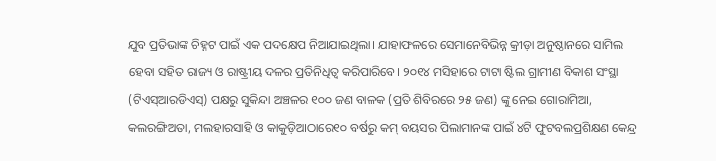ଯୁବ ପ୍ରତିଭାଙ୍କ ଚିହ୍ନଟ ପାଇଁ ଏକ ପଦକ୍ଷେପ ନିଆଯାଇଥିଲା। ଯାହାଫଳରେ ସେମାନେବିଭିନ୍ନ କ୍ରୀଡ଼ା ଅନୁଷ୍ଠାନରେ ସାମିଲ ହେବା ସହିତ ରାଜ୍ୟ ଓ ରାଷ୍ଟ୍ରୀୟ ଦଳର ପ୍ରତିନିଧିତ୍ୱ କରିପାରିବେ। ୨୦୧୪ ମସିହାରେ ଟାଟା ଷ୍ଟିଲ ଗ୍ରାମୀଣ ବିକାଶ ସଂସ୍ଥା (ଟିଏସ୍ଆରଡିଏସ୍) ପକ୍ଷରୁ ସୁକିନ୍ଦା ଅଞ୍ଚଳର ୧୦୦ ଜଣ ବାଳକ (ପ୍ରତି ଶିବିରରେ ୨୫ ଜଣ) ଙ୍କୁ ନେଇ ଗୋରାମିଆ, କଲରଙ୍ଗିଅତା, ମଲହାରସାହି ଓ କାକୁଡ଼ିଆଠାରେ୧୦ ବର୍ଷରୁ କମ୍ ବୟସର ପିଲାମାନଙ୍କ ପାଇଁ ୪ଟି ଫୁଟବଲପ୍ରଶିକ୍ଷଣ କେନ୍ଦ୍ର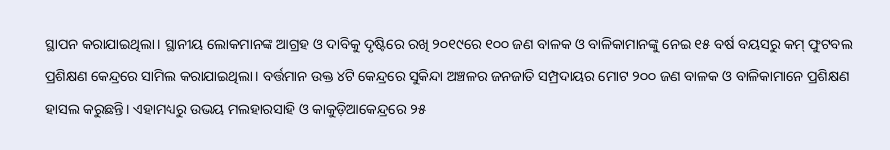ସ୍ଥାପନ କରାଯାଇଥିଲା। ସ୍ଥାନୀୟ ଲୋକମାନଙ୍କ ଆଗ୍ରହ ଓ ଦାବିକୁ ଦୃଷ୍ଟିରେ ରଖି ୨୦୧୯ରେ ୧୦୦ ଜଣ ବାଳକ ଓ ବାଳିକାମାନଙ୍କୁ ନେଇ ୧୫ ବର୍ଷ ବୟସରୁ କମ୍ ଫୁଟବଲ ପ୍ରଶିକ୍ଷଣ କେନ୍ଦ୍ରରେ ସାମିଲ କରାଯାଇଥିଲା। ବର୍ତ୍ତମାନ ଉକ୍ତ ୪ଟି କେନ୍ଦ୍ରରେ ସୁକିନ୍ଦା ଅଞ୍ଚଳର ଜନଜାତି ସମ୍ପ୍ରଦାୟର ମୋଟ ୨୦୦ ଜଣ ବାଳକ ଓ ବାଳିକାମାନେ ପ୍ରଶିକ୍ଷଣ ହାସଲ କରୁଛନ୍ତି। ଏହାମଧ୍ୟରୁ ଉଭୟ ମଲହାରସାହି ଓ କାକୁଡ଼ିଆକେନ୍ଦ୍ରରେ ୨୫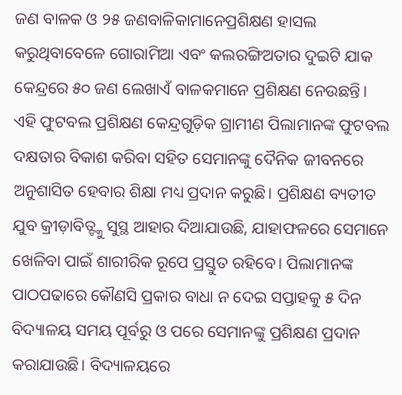ଜଣ ବାଳକ ଓ ୨୫ ଜଣବାଳିକାମାନେପ୍ରଶିକ୍ଷଣ ହାସଲ କରୁଥିବାବେଳେ ଗୋରାମିଆ ଏବଂ କଲରଙ୍ଗିଅତାର ଦୁଇଟି ଯାକ କେନ୍ଦ୍ରରେ ୫୦ ଜଣ ଲେଖାଏଁ ବାଳକମାନେ ପ୍ରଶିକ୍ଷଣ ନେଉଛନ୍ତି।
ଏହି ଫୁଟବଲ ପ୍ରଶିକ୍ଷଣ କେନ୍ଦ୍ରଗୁଡ଼ିକ ଗ୍ରାମୀଣ ପିଲାମାନଙ୍କ ଫୁଟବଲ ଦକ୍ଷତାର ବିକାଶ କରିବା ସହିତ ସେମାନଙ୍କୁ ଦୈନିକ ଜୀବନରେ ଅନୁଶାସିତ ହେବାର ଶିକ୍ଷା ମଧ୍ୟ ପ୍ରଦାନ କରୁଛି। ପ୍ରଶିକ୍ଷଣ ବ୍ୟତୀତ ଯୁବ କ୍ରୀଡ଼ାବିତ୍ଙ୍କୁ ସୁସ୍ଥ ଆହାର ଦିଆଯାଉଛି, ଯାହାଫଳରେ ସେମାନେ ଖେଳିବା ପାଇଁ ଶାରୀରିକ ରୂପେ ପ୍ରସ୍ତୁତ ରହିବେ। ପିଲାମାନଙ୍କ ପାଠପଢାରେ କୌଣସି ପ୍ରକାର ବାଧା ନ ଦେଇ ସପ୍ତାହକୁ ୫ ଦିନ ବିଦ୍ୟାଳୟ ସମୟ ପୂର୍ବରୁ ଓ ପରେ ସେମାନଙ୍କୁ ପ୍ରଶିକ୍ଷଣ ପ୍ରଦାନ କରାଯାଉଛି। ବିଦ୍ୟାଳୟରେ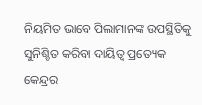ନିୟମିତ ଭାବେ ପିଲାମାନଙ୍କ ଉପସ୍ଥିତିକୁ ସୁନିଶ୍ଚିତ କରିବା ଦାୟିତ୍ୱ ପ୍ରତ୍ୟେକ କେନ୍ଦ୍ରର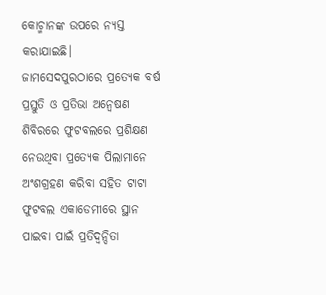କୋଚ୍ମାନଙ୍କ ଉପରେ ନ୍ୟସ୍ତ କରାଯାଇଛି।
ଜାମସେଦପୁରଠାରେ ପ୍ରତ୍ୟେକ ବର୍ଷ ପ୍ରସ୍ତୁତି ଓ ପ୍ରତିଭା ଅନ୍ୱେଷଣ ଶିବିରରେ ଫୁଟବଲରେ ପ୍ରଶିକ୍ଷଣ ନେଉଥିବା ପ୍ରତ୍ୟେକ ପିଲାମାନେ ଅଂଶଗ୍ରହଣ କରିବା ସହିତ ଟାଟା ଫୁଟବଲ ଏକାଡେମୀରେ ସ୍ଥାନ ପାଇବା ପାଇଁ ପ୍ରତିଦ୍ୱନ୍ଦିତା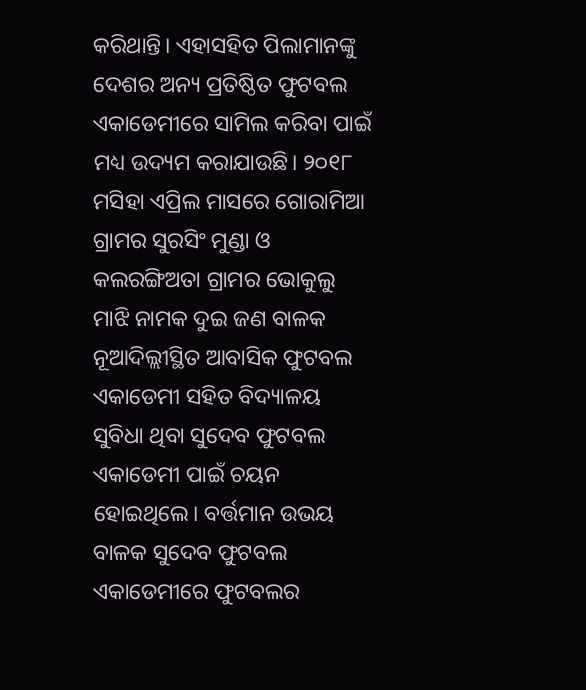କରିଥାନ୍ତି। ଏହାସହିତ ପିଲାମାନଙ୍କୁ ଦେଶର ଅନ୍ୟ ପ୍ରତିଷ୍ଠିତ ଫୁଟବଲ ଏକାଡେମୀରେ ସାମିଲ କରିବା ପାଇଁ ମଧ୍ୟ ଉଦ୍ୟମ କରାଯାଉଛି। ୨୦୧୮ ମସିହା ଏପ୍ରିଲ ମାସରେ ଗୋରାମିଆ ଗ୍ରାମର ସୁରସିଂ ମୁଣ୍ଡା ଓ କଲରଙ୍ଗିଅତା ଗ୍ରାମର ଭୋକୁଲୁ ମାଝି ନାମକ ଦୁଇ ଜଣ ବାଳକ ନୂଆଦିଲ୍ଲୀସ୍ଥିତ ଆବାସିକ ଫୁଟବଲ ଏକାଡେମୀ ସହିତ ବିଦ୍ୟାଳୟ ସୁବିଧା ଥିବା ସୁଦେବ ଫୁଟବଲ ଏକାଡେମୀ ପାଇଁ ଚୟନ ହୋଇଥିଲେ। ବର୍ତ୍ତମାନ ଉଭୟ ବାଳକ ସୁଦେବ ଫୁଟବଲ ଏକାଡେମୀରେ ଫୁଟବଲର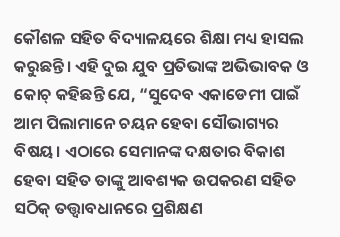କୌଶଳ ସହିତ ବିଦ୍ୟାଳୟରେ ଶିକ୍ଷା ମଧ୍ୟ ହାସଲ କରୁଛନ୍ତି। ଏହି ଦୁଇ ଯୁବ ପ୍ରତିଭାଙ୍କ ଅଭିଭାବକ ଓ କୋଚ୍ କହିଛନ୍ତି ଯେ, “ସୁଦେବ ଏକାଡେମୀ ପାଇଁ ଆମ ପିଲାମାନେ ଚୟନ ହେବା ସୌଭାଗ୍ୟର ବିଷୟ। ଏଠାରେ ସେମାନଙ୍କ ଦକ୍ଷତାର ବିକାଶ ହେବା ସହିତ ତାଙ୍କୁ ଆବଶ୍ୟକ ଉପକରଣ ସହିତ ସଠିକ୍ ତତ୍ତ୍ୱାବଧାନରେ ପ୍ରଶିକ୍ଷଣ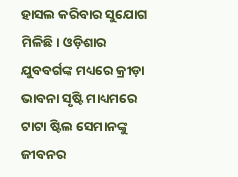ହାସଲ କରିବାର ସୁଯୋଗ ମିଳିଛି। ଓଡ଼ିଶାର ଯୁବବର୍ଗଙ୍କ ମଧ୍ୟରେ କ୍ରୀଡ଼ା ଭାବନା ସୃଷ୍ଟି ମାଧ୍ୟମରେ ଟାଟା ଷ୍ଟିଲ ସେମାନଙ୍କୁ ଜୀବନର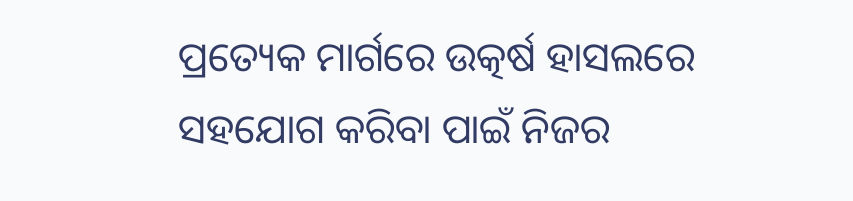ପ୍ରତ୍ୟେକ ମାର୍ଗରେ ଉତ୍କର୍ଷ ହାସଲରେ ସହଯୋଗ କରିବା ପାଇଁ ନିଜର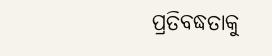ପ୍ରତିବଦ୍ଧତାକୁ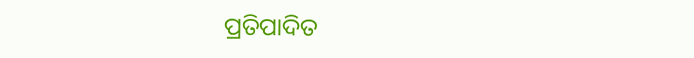ପ୍ରତିପାଦିତ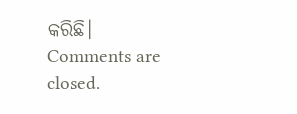କରିଛି।
Comments are closed.